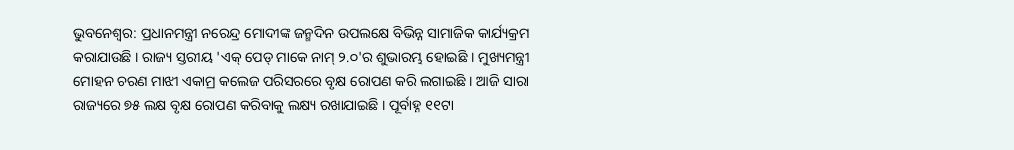ଭୁବନେଶ୍ୱର: ପ୍ରଧାନମନ୍ତ୍ରୀ ନରେନ୍ଦ୍ର ମୋଦୀଙ୍କ ଜନ୍ମଦିନ ଉପଲକ୍ଷେ ବିଭିନ୍ନ ସାମାଜିକ କାର୍ଯ୍ୟକ୍ରମ କରାଯାଉଛି । ରାଜ୍ୟ ସ୍ତରୀୟ 'ଏକ୍ ପେଡ୍ ମାକେ ନାମ୍ ୨.୦'ର ଶୁଭାରମ୍ଭ ହୋଇଛି । ମୁଖ୍ୟମନ୍ତ୍ରୀ ମୋହନ ଚରଣ ମାଝୀ ଏକାମ୍ର କଲେଜ ପରିସରରେ ବୃକ୍ଷ ରୋପଣ କରି ଲଗାଇଛି । ଆଜି ସାରା ରାଜ୍ୟରେ ୭୫ ଲକ୍ଷ ବୃକ୍ଷ ରୋପଣ କରିବାକୁ ଲକ୍ଷ୍ୟ ରଖାଯାଇଛି । ପୂର୍ବାହ୍ନ ୧୧ଟା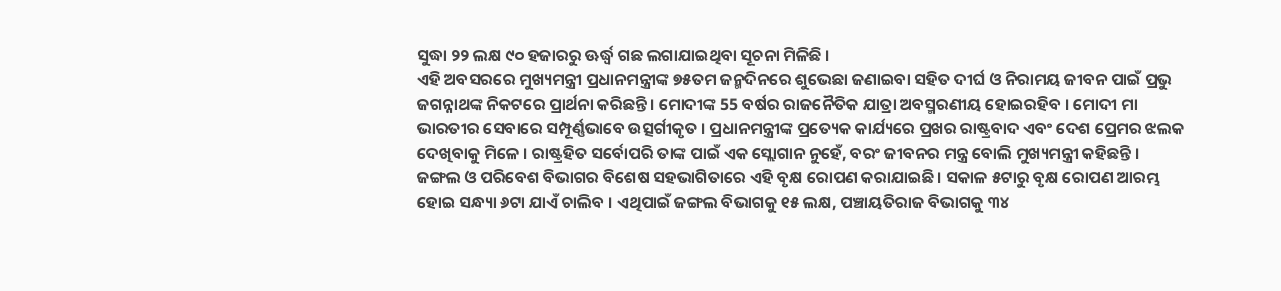ସୁଦ୍ଧା ୨୨ ଲକ୍ଷ ୯୦ ହଜାରରୁ ଊର୍ଦ୍ଧ୍ୱ ଗଛ ଲଗାଯାଇଥିବା ସୂଚନା ମିଳିଛି ।
ଏହି ଅବସରରେ ମୁଖ୍ୟମନ୍ତ୍ରୀ ପ୍ରଧାନମନ୍ତ୍ରୀଙ୍କ ୭୫ତମ ଜନ୍ମଦିନରେ ଶୁଭେଛା ଜଣାଇବା ସହିତ ଦୀର୍ଘ ଓ ନିରାମୟ ଜୀବନ ପାଇଁ ପ୍ରଭୁ ଜଗନ୍ନାଥଙ୍କ ନିକଟରେ ପ୍ରାର୍ଥନା କରିଛନ୍ତି । ମୋଦୀଙ୍କ 55 ବର୍ଷର ରାଜନୈତିକ ଯାତ୍ରା ଅବସ୍ମରଣୀୟ ହୋଇରହିବ । ମୋଦୀ ମା ଭାରତୀର ସେବାରେ ସମ୍ପୂର୍ଣ୍ଣଭାବେ ଉତ୍ସର୍ଗୀକୃତ । ପ୍ରଧାନମନ୍ତ୍ରୀଙ୍କ ପ୍ରତ୍ୟେକ କାର୍ଯ୍ୟରେ ପ୍ରଖର ରାଷ୍ଟ୍ରବାଦ ଏବଂ ଦେଶ ପ୍ରେମର ଝଲକ ଦେଖିବାକୁ ମିଳେ । ରାଷ୍ଟ୍ରହିତ ସର୍ବୋପରି ତାଙ୍କ ପାଇଁ ଏକ ସ୍ଲୋଗାନ ନୁହେଁ, ବରଂ ଜୀବନର ମନ୍ତ୍ର ବୋଲି ମୁଖ୍ୟମନ୍ତ୍ରୀ କହିଛନ୍ତି ।
ଜଙ୍ଗଲ ଓ ପରିବେଶ ବିଭାଗର ବିଶେଷ ସହଭାଗିତାରେ ଏହି ବୃକ୍ଷ ରୋପଣ କରାଯାଇଛି । ସକାଳ ୫ଟାରୁ ବୃକ୍ଷ ରୋପଣ ଆରମ୍ଭ ହୋଇ ସନ୍ଧ୍ୟା ୬ଟା ଯାଏଁ ଚାଲିବ । ଏଥିପାଇଁ ଜଙ୍ଗଲ ବିଭାଗକୁ ୧୫ ଲକ୍ଷ, ପଞ୍ଚାୟତିରାଜ ବିଭାଗକୁ ୩୪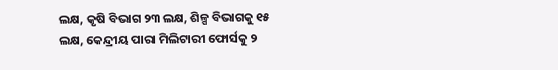ଲକ୍ଷ, କୃଷି ବିଭାଗ ୨୩ ଲକ୍ଷ, ଶିଳ୍ପ ବିଭାଗକୁ ୧୫ ଲକ୍ଷ, କେନ୍ଦ୍ରୀୟ ପାରା ମିଲିଟାରୀ ଫୋର୍ସକୁ ୨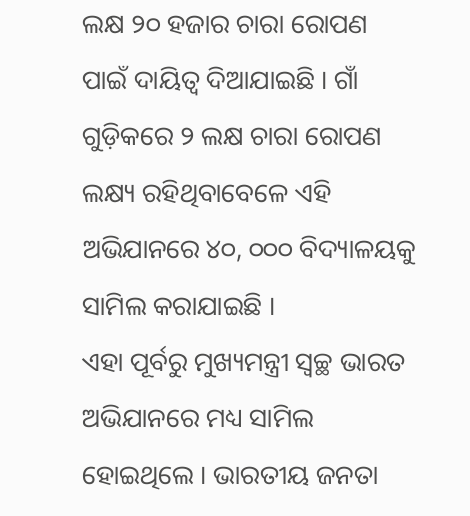ଲକ୍ଷ ୨୦ ହଜାର ଚାରା ରୋପଣ ପାଇଁ ଦାୟିତ୍ୱ ଦିଆଯାଇଛି । ଗାଁ ଗୁଡ଼ିକରେ ୨ ଲକ୍ଷ ଚାରା ରୋପଣ ଲକ୍ଷ୍ୟ ରହିଥିବାବେଳେ ଏହି ଅଭିଯାନରେ ୪୦, ୦୦୦ ବିଦ୍ୟାଳୟକୁ ସାମିଲ କରାଯାଇଛି ।
ଏହା ପୂର୍ବରୁ ମୁଖ୍ୟମନ୍ତ୍ରୀ ସ୍ୱଚ୍ଛ ଭାରତ ଅଭିଯାନରେ ମଧ୍ୟ ସାମିଲ ହୋଇଥିଲେ । ଭାରତୀୟ ଜନତା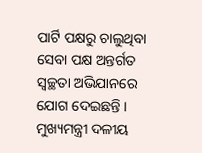ପାର୍ଟି ପକ୍ଷରୁ ଚାଲୁଥିବା ସେବା ପକ୍ଷ ଅନ୍ତର୍ଗତ ସ୍ୱଚ୍ଛତା ଅଭିଯାନରେ ଯୋଗ ଦେଇଛନ୍ତି । ମୁଖ୍ୟମନ୍ତ୍ରୀ ଦଳୀୟ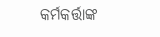କର୍ମକର୍ତ୍ତାଙ୍କ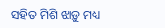ସହିତ ମିଶି ଝାଡ଼ୁ ମଧ୍ୟ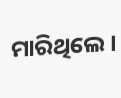ମାରିଥିଲେ ।